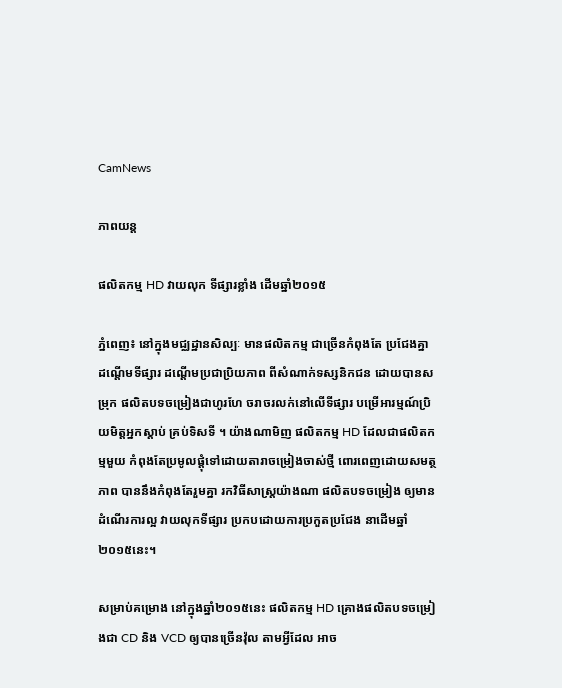CamNews

ភាពយន្ត

ផលិតកម្ម HD វាយលុក ទីផ្សារខ្លាំង ដើមឆ្នាំ២០១៥

ភ្នំពេញ៖ នៅក្នុងមជ្ឈដ្ឋានសិល្បៈ មានផលិតកម្ម ជាច្រើនកំពុងតែ ប្រជែងគ្នា ដណ្ដើមទីផ្សារ ដណ្ដើមប្រជាប្រិយភាព ពីសំណាក់ទស្សនិកជន ដោយបានសម្រុក ផលិតបទចម្រៀងជាហូរហែ ចរាចរលក់នៅលើទីផ្សារ បម្រើអារម្មណ៍ប្រិយមិត្តអ្នកស្ដាប់ គ្រប់ទិសទី ។ យ៉ាងណាមិញ ផលិតកម្ម HD ដែលជាផលិតកម្មមួយ កំពុងតែប្រមូលផ្ដុំទៅដោយតារាចម្រៀងចាស់ថ្មី ពោរពេញដោយសមត្ថភាព បាននឹងកំពុងតែរួមគ្នា រកវិធីសាស្ត្រយ៉ាងណា ផលិតបទចម្រៀង ឲ្យមានដំណើរការល្អ វាយលុកទីផ្សារ ប្រកបដោយការប្រកួតប្រជែង នាដើមឆ្នាំ២០១៥នេះ។

សម្រាប់គម្រោង នៅក្នុងឆ្នាំ២០១៥នេះ ផលិតកម្ម HD គ្រោងផលិតបទចម្រៀងជា CD និង VCD ឲ្យបានច្រើនវ៉ុល តាមអ្វីដែល អាច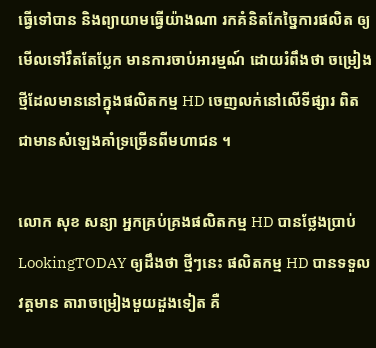ធ្វើទៅបាន និងព្យាយាមធ្វើយ៉ាងណា រកគំនិតកែច្នៃការផលិត ឲ្យមើលទៅរឹតតែប្លែក មានការចាប់អារម្មណ៍ ដោយរំពឹងថា ចម្រៀងថ្មីដែលមាននៅក្នុងផលិតកម្ម HD ចេញលក់នៅលើទីផ្សារ ពិតជាមានសំឡេងគាំទ្រច្រើនពីមហាជន ។

លោក សុខ សន្យា អ្នកគ្រប់គ្រងផលិតកម្ម HD បានថ្លែងប្រាប់ LookingTODAY ឲ្យដឹងថា ថ្មីៗនេះ ផលិតកម្ម HD បានទទួលវត្តមាន តារាចម្រៀងមួយដួងទៀត គឺ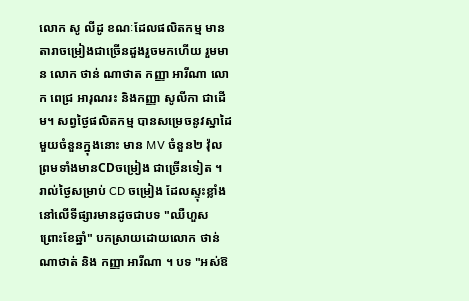លោក សូ លីដូ ខណៈដែលផលិតកម្ម មានតារាចម្រៀងជាច្រើនដួងរួចមកហើយ រួមមាន លោក ថាន់ ណាថាត កញ្ញា អារីណា លោក ពេជ្រ អារុណរះ និងកញ្ញា សូលីកា ជាដើម។ សព្វថ្ងៃផលិតកម្ម បានសម្រេចនូវស្នាដៃមួយចំនួនក្នុងនោះ មាន MV ចំនួន២ វ៉ុល ព្រមទាំងមានCDចម្រៀង ជាច្រើនទៀត ។ រាល់ថ្ងៃសម្រាប់ CD ចម្រៀង ដែលស្ទុះខ្លាំង នៅលើទីផ្សារមានដូចជាបទ "ឈឺហួសព្រោះខែឆ្នាំ" បកស្រាយដោយលោក ថាន់ ណាថាត់ និង កញ្ញា អារីណា ។ បទ "អស់ឱ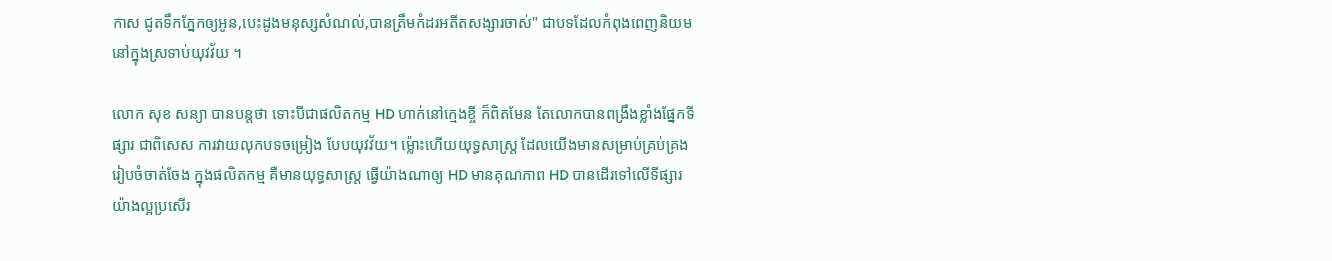កាស ជូតទឹកភ្នែកឲ្យអូន,បេះដូងមនុស្សសំណល់,បានត្រឹមកំដរអតីតសង្សារចាស់" ជាបទដែលកំពុងពេញនិយម នៅក្នុងស្រទាប់យុវវ័យ ។

លោក សុខ សន្យា បានបន្តថា ទោះបីជាផលិតកម្ម HD ហាក់នៅក្មេងខ្ចី ក៏ពិតមែន តែលោកបានពង្រឹងខ្លាំងផ្នែកទីផ្សារ ជាពិសេស ការវាយលុកបទចម្រៀង បែបយុវវ័យ។ ម្ល៉ោះហើយយុទ្ធសាស្ត្រ ដែលយើងមានសម្រាប់គ្រប់គ្រង រៀបចំចាត់ចែង ក្នុងផលិតកម្ម គឺមានយុទ្ធសាស្ត្រ ធ្វើយ៉ាងណាឲ្យ HD មានគុណភាព HD បានដើរទៅលើទីផ្សារ យ៉ាងល្អប្រសើរ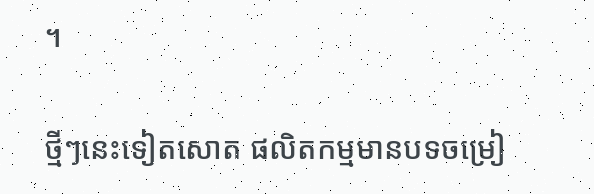។

ថ្មីៗនេះទៀតសោត ផលិតកម្មមានបទចម្រៀ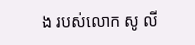ង របស់លោក សូ លី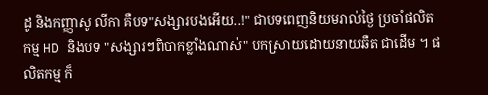ដូ និងកញ្ញាសូ លីកា គឺបទ"សង្សារបងអើយ..!" ជាបទពេញនិយមរាល់ថ្ងៃ ប្រចាំផលិតកម្ម HD និងបទ "សង្សារៗពិបាកខ្លាំងណាស់" បកស្រាយដោយនាយឆឺត ជាដើម ។ ផលិតកម្ម ក៏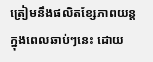ត្រៀមនឹងផលិតខ្សែភាពយន្ត ក្នុងពេលឆាប់ៗនេះ ដោយ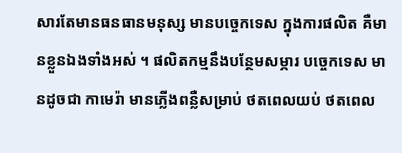សារតែមានធនធានមនុស្ស មានបច្ចេកទេស ក្នុងការផលិត គឺមានខ្លួនឯងទាំងអស់ ។ ផលិតកម្មនឹងបន្ថែមសម្ភារ បច្ចេកទេស មានដូចជា កាមេរ៉ា មានភ្លើងពន្លឺសម្រាប់ ថតពេលយប់ ថតពេល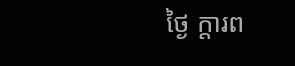ថ្ងៃ ក្តារព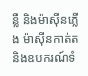ន្លឺ និងម៉ាស៊ីនភ្លើង ម៉ាស៊ីនកាត់ត និងឧបករណ៍ទំ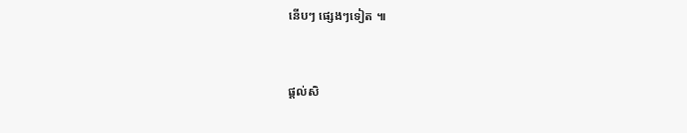នើបៗ ផ្សេងៗទៀត ៕


ផ្តល់សិ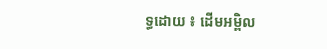ទ្ធដោយ ៖ ដើមអម្ពិល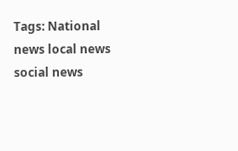Tags: National news local news social news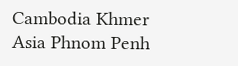Cambodia Khmer Asia Phnom Penh